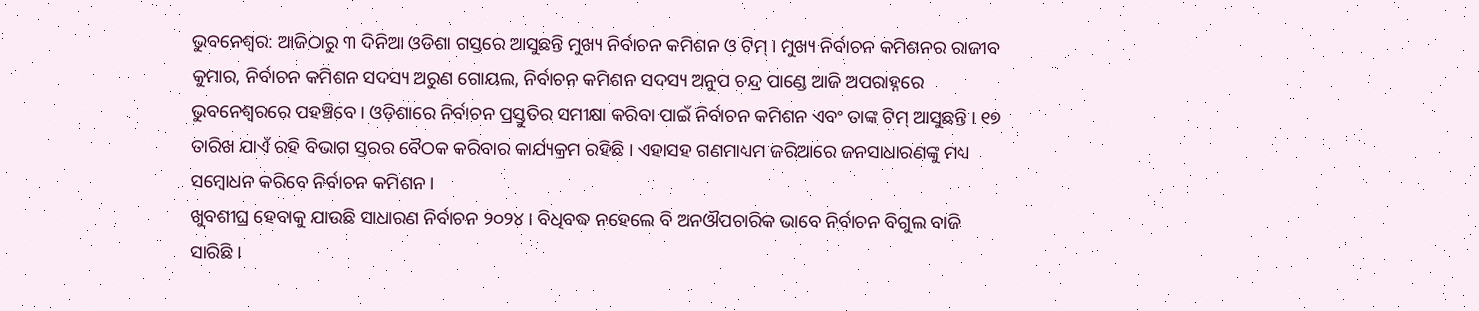ଭୁବନେଶ୍ବର: ଆଜିଠାରୁ ୩ ଦିନିଆ ଓଡିଶା ଗସ୍ତରେ ଆସୁଛନ୍ତି ମୁଖ୍ୟ ନିର୍ବାଚନ କମିଶନ ଓ ଟିମ୍ । ମୁଖ୍ୟ ନିର୍ବାଚନ କମିଶନର ରାଜୀବ କୁମାର, ନିର୍ବାଚନ କମିଶନ ସଦସ୍ୟ ଅରୁଣ ଗୋୟଲ, ନିର୍ବାଚନ କମିଶନ ସଦସ୍ୟ ଅନୁପ ଚନ୍ଦ୍ର ପାଣ୍ଡେ ଆଜି ଅପରାହ୍ନରେ ଭୁବନେଶ୍ୱରରେ ପହଞ୍ଚିବେ । ଓଡ଼ିଶାରେ ନିର୍ବାଚନ ପ୍ରସ୍ତୁତିର ସମୀକ୍ଷା କରିବା ପାଇଁ ନିର୍ବାଚନ କମିଶନ ଏବଂ ତାଙ୍କ ଟିମ୍ ଆସୁଛନ୍ତି । ୧୭ ତାରିଖ ଯାଏଁ ରହି ବିଭାଗ ସ୍ତରର ବୈଠକ କରିବାର କାର୍ଯ୍ୟକ୍ରମ ରହିଛି । ଏହାସହ ଗଣମାଧ୍ୟମ ଜରିଆରେ ଜନସାଧାରଣଙ୍କୁ ମଧ୍ୟ ସମ୍ବୋଧନ କରିବେ ନିର୍ବାଚନ କମିଶନ ।
ଖୁବଶୀଘ୍ର ହେବାକୁ ଯାଉଛି ସାଧାରଣ ନିର୍ବାଚନ ୨୦୨୪ । ବିଧିବଦ୍ଧ ନହେଲେ ବି ଅନଔପଚାରିକ ଭାବେ ନିର୍ବାଚନ ବିଗୁଲ ବାଜି ସାରିଛି ।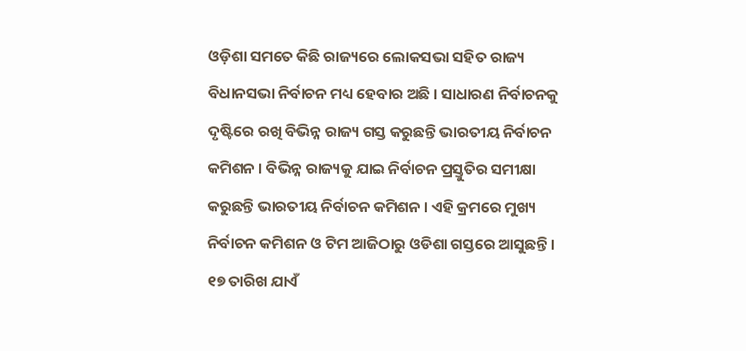ଓଡ଼ିଶା ସମତେ କିଛି ରାଜ୍ୟରେ ଲୋକସଭା ସହିତ ରାଜ୍ୟ ବିଧାନସଭା ନିର୍ବାଚନ ମଧ୍ୟ ହେବାର ଅଛି । ସାଧାରଣ ନିର୍ବାଚନକୁ ଦୃଷ୍ଟିରେ ରଖି ବିଭିନ୍ନ ରାଜ୍ୟ ଗସ୍ତ କରୁଛନ୍ତି ଭାରତୀୟ ନିର୍ବାଚନ କମିଶନ । ବିଭିନ୍ନ ରାଜ୍ୟକୁ ଯାଇ ନିର୍ବାଚନ ପ୍ରସ୍ତୁତିର ସମୀକ୍ଷା କରୁଛନ୍ତି ଭାରତୀୟ ନିର୍ବାଚନ କମିଶନ । ଏହି କ୍ରମରେ ମୁଖ୍ୟ ନିର୍ବାଚନ କମିଶନ ଓ ଟିମ ଆଜିଠାରୁ ଓଡିଶା ଗସ୍ତରେ ଆସୁଛନ୍ତି । ୧୭ ତାରିଖ ଯାଏଁ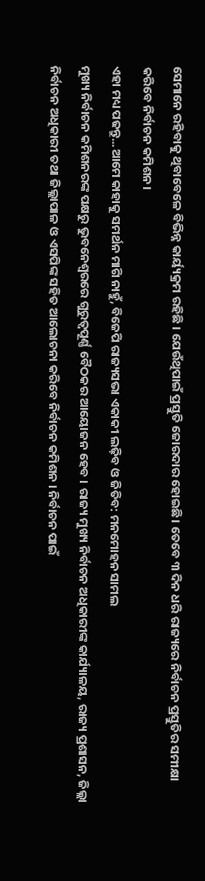ସେମାନେ ରହିବାକୁ ଥିବାବେଳେ ବିଭିନ୍ନ କାର୍ୟ୍ୟକ୍ରମ ରହିଛି । ଯେଉଁଥିପାଇଁ ପ୍ରସ୍ତୁତି ଜୋରଦାର ହୋଇଛି। ତେବେ ୩ ଦିନ ଧରି ରାଜ୍ୟରେ ନିର୍ବାଚନ ପ୍ରସ୍ତୁତିର ସମୀକ୍ଷା କରିବେ ନିର୍ବାଚନ କମିଶନ।
ଏହା ମଧ୍ୟ ପଢନ୍ତୁ...ଆମେ କାହାକୁ ସମର୍ଥନ ମାଗି ନାହୁଁ, ବିଜେପି ରାଜ୍ୟସଭା ଏକାକୀ ଲଢ଼ିବ ଓ ଜିତିବ: ମନମୋହନ ସାମଲ
ମୁଖ୍ୟ ନିର୍ବାଚନ କମିଶନରଙ୍କ ପକ୍ଷରୁ ଭୁବନେଶ୍ୱରରେ ଗୁରୁତ୍ୱପୂର୍ଣ୍ଣ ବୈଠକର ଆୟୋଜନ ହେବ । ରାଜ୍ୟ ମୁଖ୍ୟ ନିର୍ବାଚନ ଅଧିକାରୀଙ୍କ କାର୍ଯ୍ୟାଳୟ, ରାଜ୍ୟ ପ୍ରଶାସନ, ଜିଲ୍ଲା ନିର୍ବାଚନ ଅଧିକାରୀ ତଥା ଜିଲ୍ଲାପାଳ ଓ ଏସପିଙ୍କ ସହିତ ଆଲୋଚନା କରିବେ ନିର୍ବାଚନ କମିଶନ । ନିର୍ବାଚନ ପାଇଁ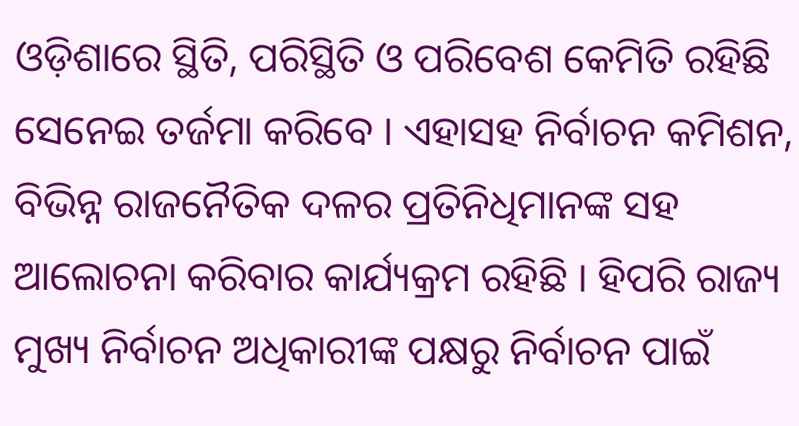ଓଡ଼ିଶାରେ ସ୍ଥିତି, ପରିସ୍ଥିତି ଓ ପରିବେଶ କେମିତି ରହିଛି ସେନେଇ ତର୍ଜମା କରିବେ । ଏହାସହ ନିର୍ବାଚନ କମିଶନ, ବିଭିନ୍ନ ରାଜନୈତିକ ଦଳର ପ୍ରତିନିଧିମାନଙ୍କ ସହ ଆଲୋଚନା କରିବାର କାର୍ଯ୍ୟକ୍ରମ ରହିଛି । ହିପରି ରାଜ୍ୟ ମୁଖ୍ୟ ନିର୍ବାଚନ ଅଧିକାରୀଙ୍କ ପକ୍ଷରୁ ନିର୍ବାଚନ ପାଇଁ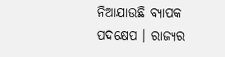ନିଆଯାଉଛି ବ୍ୟାପକ ପଦକ୍ଷେପ । ରାଜ୍ୟର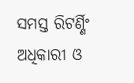ସମସ୍ତ ରିଟର୍ଣ୍ଣିଂ ଅଧିକାରୀ ଓ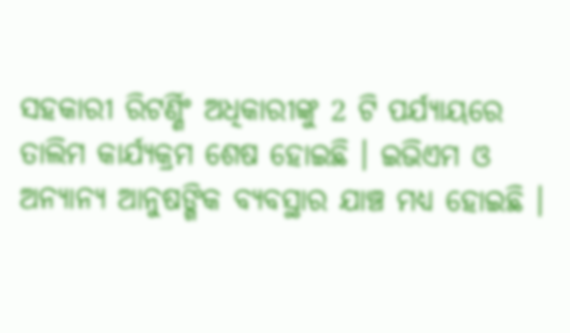ସହକାରୀ ରିଟର୍ଣ୍ଣିଂ ଅଧିକାରୀଙ୍କୁ 2 ଟି ପର୍ଯ୍ୟାୟରେ ତାଲିମ କାର୍ଯ୍ୟକ୍ରମ ଶେଷ ହୋଇଛି । ଇଭିଏମ ଓ ଅନ୍ୟାନ୍ୟ ଆନୁଷଙ୍ଗିକ ବ୍ୟବସ୍ଥାର ଯାଞ୍ଚ ମଧ୍ୟ ହୋଇଛି ।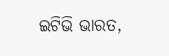ଇଟିଭି ଭାରତ,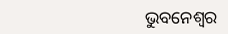ଭୁବନେଶ୍ବର